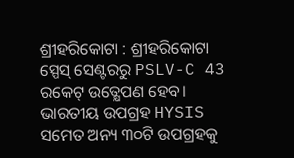ଶ୍ରୀହରିକୋଟା : ଶ୍ରୀହରିକୋଟା ସ୍ପେସ୍ ସେଣ୍ଟରରୁ PSLV-C 43 ରକେଟ୍ ଉତ୍କ୍ଷେପଣ ହେବ। ଭାରତୀୟ ଉପଗ୍ରହ HYSIS ସମେତ ଅନ୍ୟ ୩୦ଟି ଉପଗ୍ରହକୁ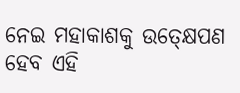ନେଇ ମହାକାଶକୁ ଉତ୍କ୍ଷେପଣ ହେବ ଏହି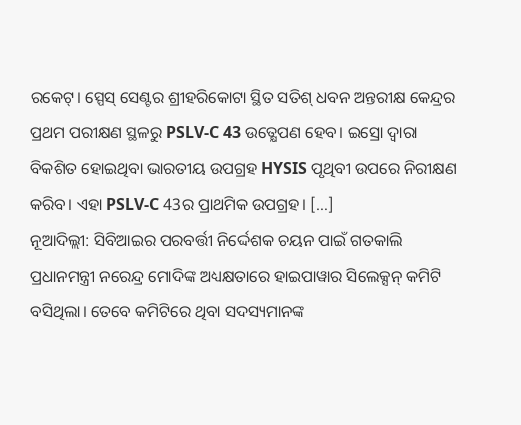ରକେଟ୍। ସ୍ପେସ୍ ସେଣ୍ଟର ଶ୍ରୀହରିକୋଟା ସ୍ଥିତ ସତିଶ୍ ଧବନ ଅନ୍ତରୀକ୍ଷ କେନ୍ଦ୍ରର ପ୍ରଥମ ପରୀକ୍ଷଣ ସ୍ଥଳରୁ PSLV-C 43 ଉତ୍କ୍ଷେପଣ ହେବ। ଇସ୍ରୋ ଦ୍ୱାରା ବିକଶିତ ହୋଇଥିବା ଭାରତୀୟ ଉପଗ୍ରହ HYSIS ପୃଥିବୀ ଉପରେ ନିରୀକ୍ଷଣ କରିବ। ଏହା PSLV-C 43ର ପ୍ରାଥମିକ ଉପଗ୍ରହ। […]
ନୂଆଦିଲ୍ଲୀ: ସିବିଆଇର ପରବର୍ତ୍ତୀ ନିର୍ଦ୍ଦେଶକ ଚୟନ ପାଇଁ ଗତକାଲି ପ୍ରଧାନମନ୍ତ୍ରୀ ନରେନ୍ଦ୍ର ମୋଦିଙ୍କ ଅଧ୍ୟକ୍ଷତାରେ ହାଇପାୱାର ସିଲେକ୍ସନ୍ କମିଟି ବସିଥିଲା। ତେବେ କମିଟିରେ ଥିବା ସଦସ୍ୟମାନଙ୍କ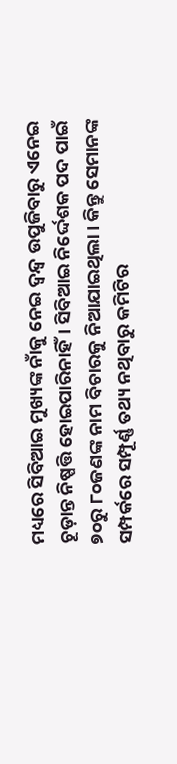ମଧ୍ୟରେ ସିବିଆଇ ମୁଖ୍ୟଙ୍କ ନାଁକୁ ନେଇ ଦ୍ୱନ୍ଦ୍ୱ ଉପୁଜିବାରୁ ଏନେଇ ଚୂଡ଼ାନ୍ତ ନିଷ୍ପତ୍ତି ହୋଇପାରିନାହିଁ। ସିବିଆଇ ନିର୍ଦ୍ଦେଶକ ପଦ ପାଇଁ ୭୦ରୁ ୮୦ଜଣଙ୍କ ନାମ ବିଚାରକୁ ନିଆଯାଇଥିଲା। କିନ୍ତୁ ସେମାନଙ୍କ ସମ୍ପର୍କରେ ସମ୍ପୂର୍ଣ୍ଣ ତଥ୍ୟ ନଥିବାରୁ କମିଟିର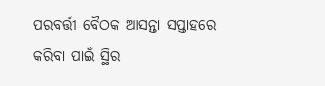ପରବର୍ତ୍ତୀ ବୈଠକ ଆସନ୍ତା ସପ୍ତାହରେ କରିବା ପାଇଁ ସ୍ଥିର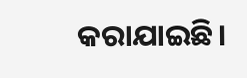କରାଯାଇଛି।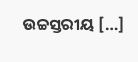ଉଚ୍ଚସ୍ତରୀୟ […]